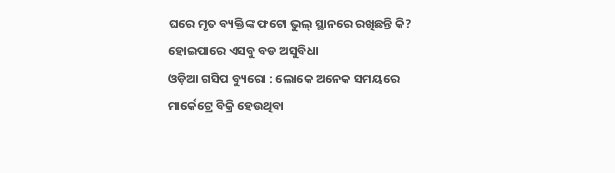ଘରେ ମୃତ ବ୍ୟକ୍ତିଙ୍କ ଫଟୋ ଭୁଲ୍ ସ୍ଥାନରେ ରଖିଛନ୍ତି କି? ହୋଇପାରେ ଏସବୁ ବଡ ଅସୁବିଧା
ଓଡ଼ିଆ ଗସିପ ବ୍ୟୁରୋ : ଲୋକେ ଅନେକ ସମୟରେ ମାର୍କେଟ୍ରେ ବିକ୍ରି ହେଉଥିବା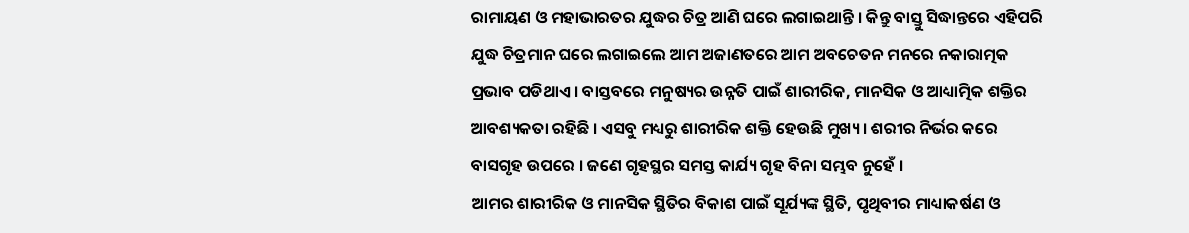ରାମାୟଣ ଓ ମହାଭାରତର ଯୁଦ୍ଧର ଚିତ୍ର ଆଣି ଘରେ ଲଗାଇଥାନ୍ତି । କିନ୍ତୁ ବାସ୍ତୁ ସିଦ୍ଧାନ୍ତରେ ଏହିପରି ଯୁଦ୍ଧ ଚିତ୍ରମାନ ଘରେ ଲଗାଇଲେ ଆମ ଅଜାଣତରେ ଆମ ଅବଚେତନ ମନରେ ନକାରାତ୍ମକ ପ୍ରଭାବ ପଡିଥାଏ । ବାସ୍ତବରେ ମନୁଷ୍ୟର ଉନ୍ନତି ପାଇଁ ଶାରୀରିକ, ମାନସିକ ଓ ଆଧ୍ୟାତ୍ମିକ ଶକ୍ତିର ଆବଶ୍ୟକତା ରହିଛି । ଏସବୁ ମଧ୍ୟରୁ ଶାରୀରିକ ଶକ୍ତି ହେଉଛି ମୁଖ୍ୟ । ଶରୀର ନିର୍ଭର କରେ ବାସଗୃହ ଉପରେ । ଜଣେ ଗୃହସ୍ଥର ସମସ୍ତ କାର୍ଯ୍ୟ ଗୃହ ବିନା ସମ୍ଭବ ନୁହେଁ ।
ଆମର ଶାରୀରିକ ଓ ମାନସିକ ସ୍ଥିତିର ବିକାଶ ପାଇଁ ସୂର୍ଯ୍ୟଙ୍କ ସ୍ଥିତି, ପୃଥିବୀର ମାଧ୍ୟାକର୍ଷଣ ଓ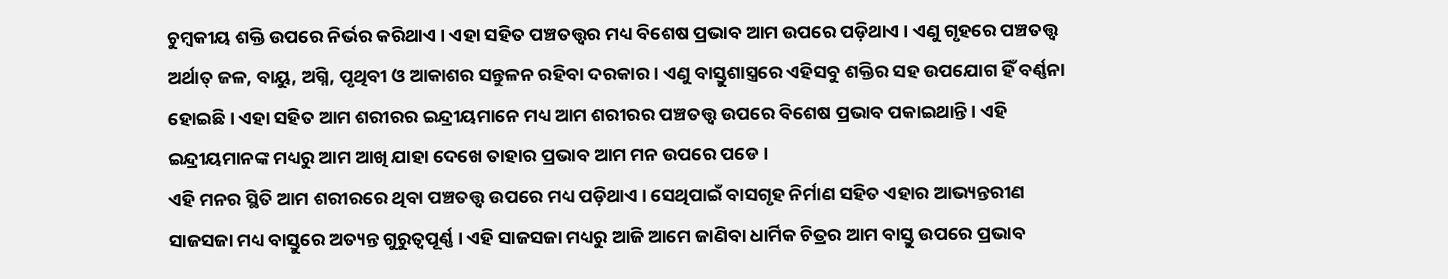ଚୁମ୍ବକୀୟ ଶକ୍ତି ଉପରେ ନିର୍ଭର କରିଥାଏ । ଏହା ସହିତ ପଞ୍ଚତତ୍ତ୍ୱର ମଧ୍ୟ ବିଶେଷ ପ୍ରଭାବ ଆମ ଉପରେ ପଡ଼ିଥାଏ । ଏଣୁ ଗୃହରେ ପଞ୍ଚତତ୍ତ୍ୱ ଅର୍ଥାତ୍ ଜଳ, ବାୟୁ, ଅଗ୍ନି, ପୃଥିବୀ ଓ ଆକାଶର ସନ୍ତୁଳନ ରହିବା ଦରକାର । ଏଣୁ ବାସ୍ତୁଶାସ୍ତ୍ରରେ ଏହିସବୁ ଶକ୍ତିର ସହ ଉପଯୋଗ ହିଁ ବର୍ଣ୍ଣନା ହୋଇଛି । ଏହା ସହିତ ଆମ ଶରୀରର ଇନ୍ଦ୍ରୀୟମାନେ ମଧ୍ୟ ଆମ ଶରୀରର ପଞ୍ଚତତ୍ତ୍ୱ ଉପରେ ବିଶେଷ ପ୍ରଭାବ ପକାଇଥାନ୍ତି । ଏହି ଇନ୍ଦ୍ରୀୟମାନଙ୍କ ମଧ୍ୟରୁ ଆମ ଆଖି ଯାହା ଦେଖେ ତାହାର ପ୍ରଭାବ ଆମ ମନ ଉପରେ ପଡେ ।
ଏହି ମନର ସ୍ଥିତି ଆମ ଶରୀରରେ ଥିବା ପଞ୍ଚତତ୍ତ୍ୱ ଉପରେ ମଧ୍ୟ ପଡ଼ିଥାଏ । ସେଥିପାଇଁ ବାସଗୃହ ନିର୍ମାଣ ସହିତ ଏହାର ଆଭ୍ୟନ୍ତରୀଣ ସାଜସଜା ମଧ୍ୟ ବାସ୍ତୁରେ ଅତ୍ୟନ୍ତ ଗୁରୁତ୍ୱପୂର୍ଣ୍ଣ । ଏହି ସାଜସଜା ମଧ୍ୟରୁ ଆଜି ଆମେ ଜାଣିବା ଧାର୍ମିକ ଚିତ୍ରର ଆମ ବାସ୍ତୁ ଉପରେ ପ୍ରଭାବ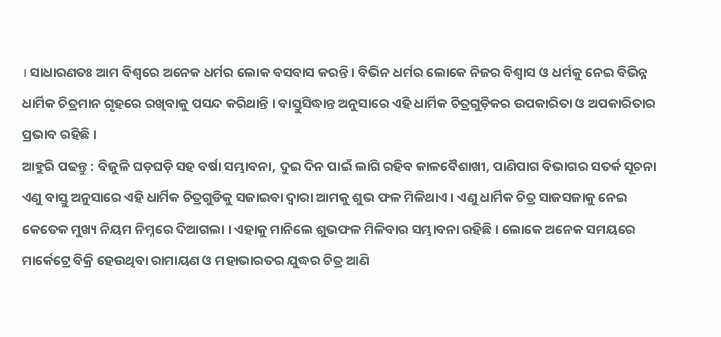। ସାଧାରଣତଃ ଆମ ବିଶ୍ୱରେ ଅନେକ ଧର୍ମର ଲୋକ ବସବାସ କରନ୍ତି । ବିଭିନ ଧର୍ମର ଲୋକେ ନିଜର ବିଶ୍ୱାସ ଓ ଧର୍ମକୁ ନେଇ ବିଭିନ୍ନ ଧାର୍ମିକ ଚିତ୍ରମାନ ଗୃହରେ ରଖିବାକୁ ପସନ୍ଦ କରିଥାନ୍ତି । ବାସ୍ତୁସିଦ୍ଧାନ୍ତ ଅନୁସାରେ ଏହି ଧାର୍ମିକ ଚିତ୍ରଗୁଡ଼ିକର ଉପକାରିତା ଓ ଅପକାରିତାର ପ୍ରଭାବ ରହିଛି ।
ଆହୁରି ପଢନ୍ତୁ : ବିଜୁଳି ଘଡ଼ଘଡ଼ି ସହ ବର୍ଷା ସମ୍ଭାବନା, ଦୁଇ ଦିନ ପାଇଁ ଲାଗି ରହିବ କାଳବୈଶାଖୀ, ପାଣିପାଗ ବିଭାଗର ସତର୍କ ସୂଚନା
ଏଣୁ ବାସ୍ତୁ ଅନୁସାରେ ଏହି ଧାର୍ମିକ ଚିତ୍ରଗୁଡିକୁ ସଜାଇବା ଦ୍ୱାରା ଆମକୁ ଶୁଭ ଫଳ ମିଳିଥାଏ । ଏଣୁ ଧାର୍ମିକ ଚିତ୍ର ସାଜସଜାକୁ ନେଇ କେତେକ ମୁଖ୍ୟ ନିୟମ ନିମ୍ନରେ ଦିଆଗଲା । ଏହାକୁ ମାନିଲେ ଶୁଭଫଳ ମିଳିବାର ସମ୍ଭାବନା ରହିଛି । ଲୋକେ ଅନେକ ସମୟରେ ମାର୍କେଟ୍ରେ ବିକ୍ରି ହେଉଥିବା ରାମାୟଣ ଓ ମହାଭାରତର ଯୁଦ୍ଧର ଚିତ୍ର ଆଣି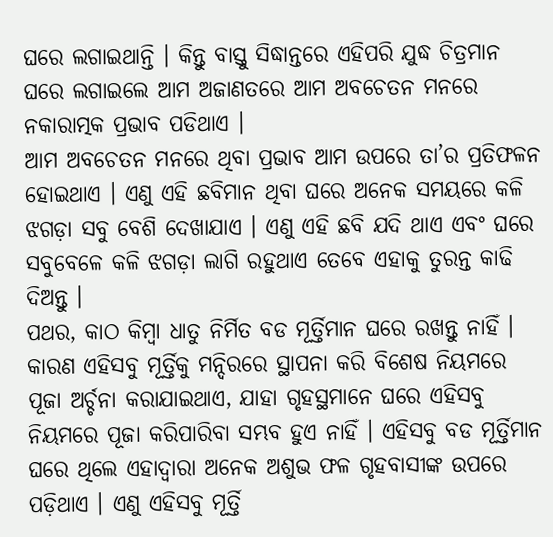ଘରେ ଲଗାଇଥାନ୍ତି । କିନ୍ତୁ ବାସ୍ତୁ ସିଦ୍ଧାନ୍ତରେ ଏହିପରି ଯୁଦ୍ଧ ଚିତ୍ରମାନ ଘରେ ଲଗାଇଲେ ଆମ ଅଜାଣତରେ ଆମ ଅବଚେତନ ମନରେ ନକାରାତ୍ମକ ପ୍ରଭାବ ପଡିଥାଏ ।
ଆମ ଅବଚେତନ ମନରେ ଥିବା ପ୍ରଭାବ ଆମ ଉପରେ ତା’ର ପ୍ରତିଫଳନ ହୋଇଥାଏ । ଏଣୁ ଏହି ଛବିମାନ ଥିବା ଘରେ ଅନେକ ସମୟରେ କଳି ଝଗଡ଼ା ସବୁ ବେଶି ଦେଖାଯାଏ । ଏଣୁ ଏହି ଛବି ଯଦି ଥାଏ ଏବଂ ଘରେ ସବୁବେଳେ କଳି ଝଗଡ଼ା ଲାଗି ରହୁଥାଏ ତେବେ ଏହାକୁ ତୁରନ୍ତ କାଢି ଦିଅନ୍ତୁ ।
ପଥର, କାଠ କିମ୍ବା ଧାତୁ ନିର୍ମିତ ବଡ ମୂର୍ତ୍ତିମାନ ଘରେ ରଖନ୍ତୁ ନାହିଁ । କାରଣ ଏହିସବୁ ମୂର୍ତ୍ତିକୁ ମନ୍ଦିରରେ ସ୍ଥାପନା କରି ବିଶେଷ ନିୟମରେ ପୂଜା ଅର୍ଚ୍ଚନା କରାଯାଇଥାଏ, ଯାହା ଗୃହସ୍ଥମାନେ ଘରେ ଏହିସବୁ ନିୟମରେ ପୂଜା କରିପାରିବା ସମ୍ଭବ ହୁଏ ନାହିଁ । ଏହିସବୁ ବଡ ମୂର୍ତ୍ତିମାନ ଘରେ ଥିଲେ ଏହାଦ୍ୱାରା ଅନେକ ଅଶୁଭ ଫଳ ଗୃହବାସୀଙ୍କ ଉପରେ ପଡ଼ିଥାଏ । ଏଣୁ ଏହିସବୁ ମୂର୍ତ୍ତି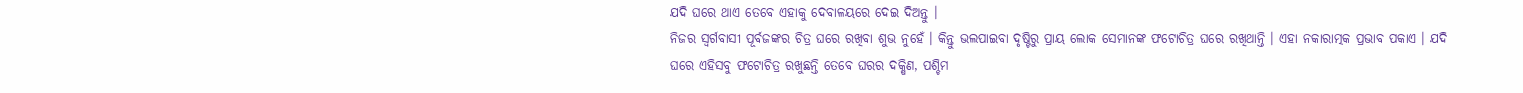ଯଦି ଘରେ ଥାଏ ତେବେ ଏହାକୁ ଦେବାଳୟରେ ଦେଇ ଦିଅନ୍ତୁ ।
ନିଜର ସ୍ୱର୍ଗବାସୀ ପୂର୍ବଜଙ୍କର ଚିତ୍ର ଘରେ ରଖିବା ଶୁଭ ନୁହେଁ । କିନ୍ତୁ ଭଲପାଇବା ଦୃଷ୍ଟିରୁ ପ୍ରାୟ ଲୋକ ସେମାନଙ୍କ ଫଟୋଚିତ୍ର ଘରେ ରଖିଥାନ୍ତି । ଏହା ନକାରାତ୍ମକ ପ୍ରଭାବ ପକାଏ । ଯଦି ଘରେ ଏହିସବୁ ଫଟୋଚିତ୍ର ରଖୁଛନ୍ତି ତେବେ ଘରର ଦକ୍ଷିଣ, ପଶ୍ଚିମ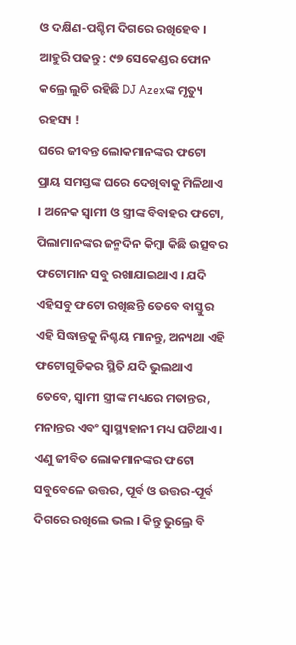ଓ ଦକ୍ଷିଣ-ପଶ୍ଚିମ ଦିଗରେ ରଖିହେବ ।
ଆହୁରି ପଢନ୍ତୁ : ୯୭ ସେକେଣ୍ଡର ଫୋନ କଲ୍ରେ ଲୁଚି ରହିଛି DJ Azexଙ୍କ ମୃତ୍ୟୁ ରହସ୍ୟ !
ଘରେ ଜୀବନ୍ତ ଲୋକମାନଙ୍କର ଫଟୋ ପ୍ରାୟ ସମସ୍ତଙ୍କ ଘରେ ଦେଖିବାକୁ ମିଳିଥାଏ । ଅନେକ ସ୍ୱାମୀ ଓ ସ୍ତ୍ରୀଙ୍କ ବିବାହର ଫଟୋ, ପିଲାମାନଙ୍କର ଜନ୍ମଦିନ କିମ୍ବା କିଛି ଉତ୍ସବର ଫଟୋମାନ ସବୁ ରଖାଯାଇଥାଏ । ଯଦି ଏହିସବୁ ଫଟୋ ରଖିଛନ୍ତି ତେବେ ବାସ୍ତୁର ଏହି ସିଦ୍ଧାନ୍ତକୁ ନିଶ୍ଚୟ ମାନନ୍ତୁ, ଅନ୍ୟଥା ଏହି ଫଟୋଗୁଡିକର ସ୍ଥିତି ଯଦି ଭୁଲଥାଏ ତେବେ, ସ୍ୱାମୀ ସ୍ତ୍ରୀଙ୍କ ମଧ୍ୟରେ ମତାନ୍ତର, ମନାନ୍ତର ଏବଂ ସ୍ୱାସ୍ଥ୍ୟହାନୀ ମଧ୍ୟ ଘଟିଥାଏ । ଏଣୁ ଜୀବିତ ଲୋକମାନଙ୍କର ଫଟୋ ସବୁବେଳେ ଉତ୍ତର, ପୂର୍ବ ଓ ଉତ୍ତର-ପୂର୍ବ ଦିଗରେ ରଖିଲେ ଭଲ । କିନ୍ତୁ ଭୁଲ୍ରେ ବି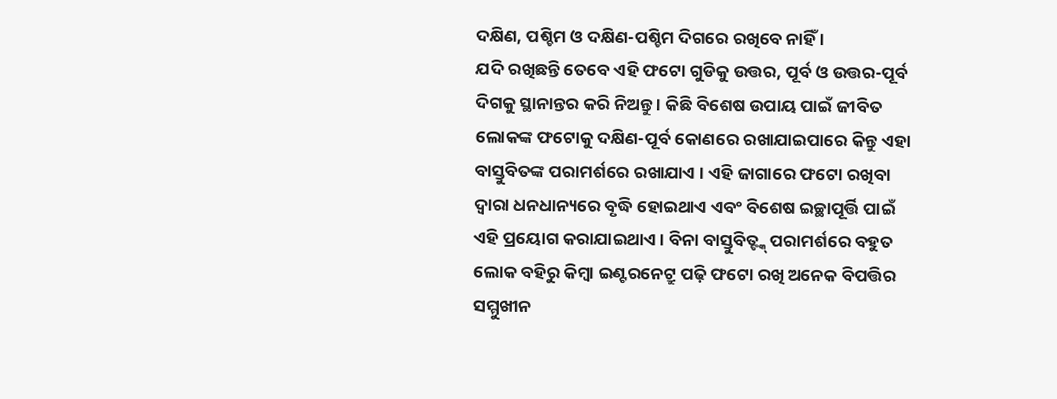ଦକ୍ଷିଣ, ପଶ୍ଚିମ ଓ ଦକ୍ଷିଣ-ପଶ୍ଚିମ ଦିଗରେ ରଖିବେ ନାହିଁ ।
ଯଦି ରଖିଛନ୍ତି ତେବେ ଏହି ଫଟୋ ଗୁଡିକୁ ଉତ୍ତର, ପୂର୍ବ ଓ ଉତ୍ତର-ପୂର୍ବ ଦିଗକୁ ସ୍ଥାନାନ୍ତର କରି ନିଅନ୍ତୁ । କିଛି ବିଶେଷ ଉପାୟ ପାଇଁ ଜୀବିତ ଲୋକଙ୍କ ଫଟୋକୁ ଦକ୍ଷିଣ-ପୂର୍ବ କୋଣରେ ରଖାଯାଇପାରେ କିନ୍ତୁ ଏହା ବାସ୍ତୁବିତଙ୍କ ପରାମର୍ଶରେ ରଖାଯାଏ । ଏହି ଜାଗାରେ ଫଟୋ ରଖିବା ଦ୍ୱାରା ଧନଧାନ୍ୟରେ ବୃଦ୍ଧି ହୋଇଥାଏ ଏବଂ ବିଶେଷ ଇଚ୍ଛାପୂର୍ତ୍ତି ପାଇଁ ଏହି ପ୍ରୟୋଗ କରାଯାଇଥାଏ । ବିନା ବାସ୍ତୁବିତ୍ଙ୍କ୍ ପରାମର୍ଶରେ ବହୁତ ଲୋକ ବହିରୁ କିମ୍ବା ଇଣ୍ଟରନେଟ୍ରୁ ପଢ଼ି ଫଟୋ ରଖି ଅନେକ ବିପତ୍ତିର ସମ୍ମୁଖୀନ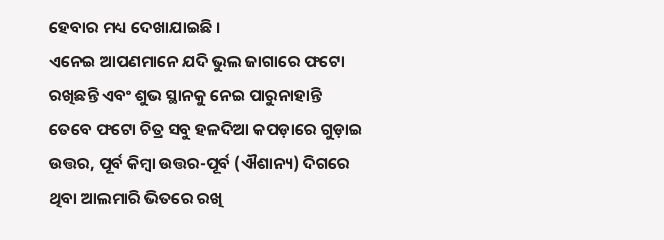ହେବାର ମଧ୍ୟ ଦେଖାଯାଇଛି ।
ଏନେଇ ଆପଣମାନେ ଯଦି ଭୁଲ ଜାଗାରେ ଫଟୋ ରଖିଛନ୍ତି ଏବଂ ଶୁଭ ସ୍ଥାନକୁ ନେଇ ପାରୁନାହାନ୍ତି ତେବେ ଫଟୋ ଚିତ୍ର ସବୁ ହଳଦିଆ କପଡ଼ାରେ ଗୁଡ଼ାଇ ଉତ୍ତର, ପୂର୍ବ କିମ୍ବା ଉତ୍ତର-ପୂର୍ବ (ଐଶାନ୍ୟ) ଦିଗରେ ଥିବା ଆଲମାରି ଭିତରେ ରଖି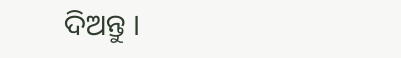ଦିଅନ୍ତୁ ।